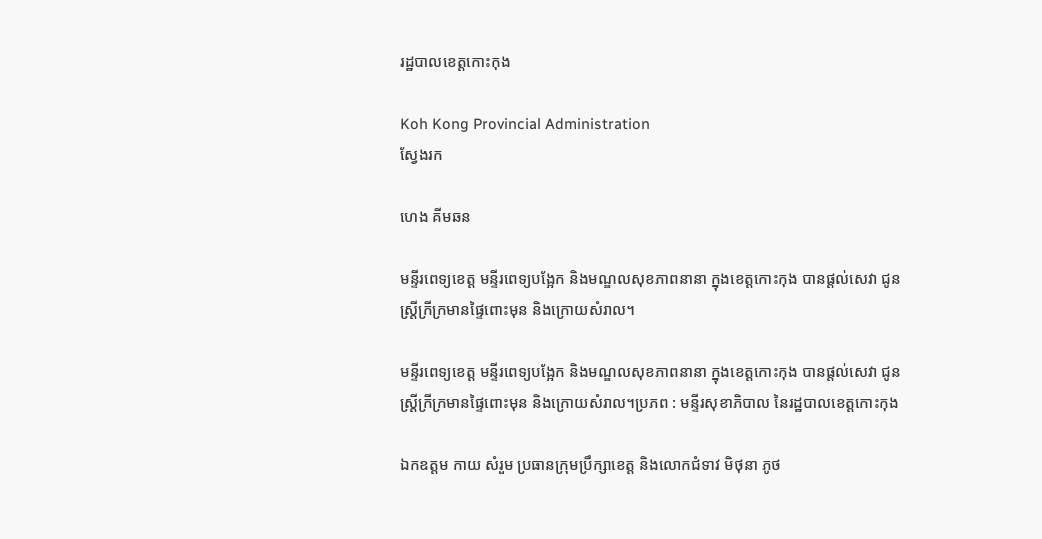រដ្ឋបាលខេត្តកោះកុង

Koh Kong Provincial Administration
ស្វែងរក

ហេង គីមឆន

មន្ទីរពេទ្យខេត្ត មន្ទីរពេទ្យបង្អែក និងមណ្ឌលសុខភាពនានា ក្នុងខេត្តកោះកុង បានផ្ដល់សេវា ជូនស្ត្រីក្រីក្រមានផ្ទៃពោះមុន និងក្រោយសំរាល។

មន្ទីរពេទ្យខេត្ត មន្ទីរពេទ្យបង្អែក និងមណ្ឌលសុខភាពនានា ក្នុងខេត្តកោះកុង បានផ្ដល់សេវា ជូនស្ត្រីក្រីក្រមានផ្ទៃពោះមុន និងក្រោយសំរាល។ប្រភព : មន្ទីរសុខាភិបាល នៃរដ្ឋបាលខេត្តកោះកុង

ឯកឧត្តម កាយ សំរួម ប្រធានក្រុមប្រឹក្សាខេត្ត និងលោកជំទាវ មិថុនា ភូថ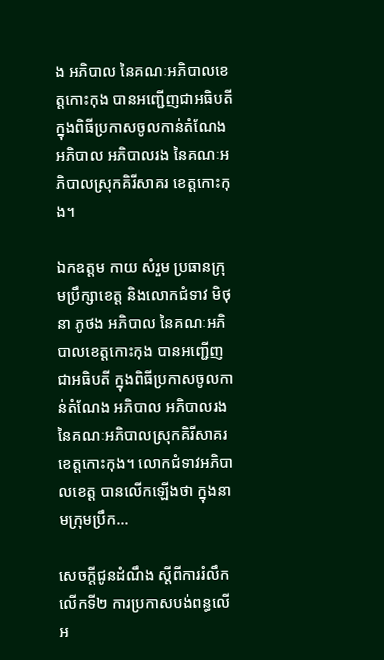ង អភិបាល នៃគណៈអភិបាលខេត្តកោះកុង បានអញ្ជើញជាអធិបតី ក្នុងពិធីប្រកាសចូលកាន់តំណែង អភិបាល អភិបាលរង នៃគណៈអភិបាលស្រុកគិរីសាគរ ខេត្តកោះកុង។

ឯកឧត្តម កាយ សំរួម ប្រធានក្រុមប្រឹក្សាខេត្ត និងលោកជំទាវ មិថុនា ភូថង អភិបាល នៃគណៈអភិបាលខេត្តកោះកុង បានអញ្ជើញជាអធិបតី ក្នុងពិធីប្រកាសចូលកាន់តំណែង អភិបាល អភិបាលរង នៃគណៈអភិបាលស្រុកគិរីសាគរ ខេត្តកោះកុង។ លោកជំទាវអភិបាលខេត្ត បានលើកឡើងថា ក្នុងនាមក្រុមប្រឹក...

សេចក្តីជូនដំណឹង ស្តីពីការរំលឹកលើកទី២ ការប្រកាសបង់ពន្ធលើអ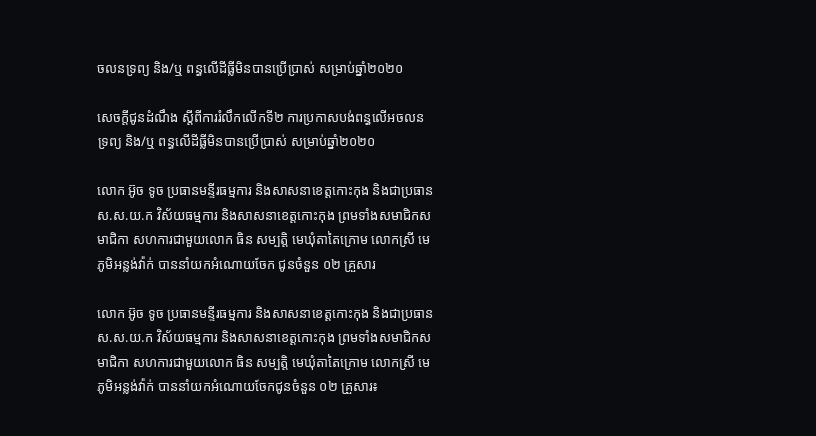ចលនទ្រព្យ និង/ឬ ពន្ធលើដីធ្លីមិនបានប្រើប្រាស់ សម្រាប់ឆ្នាំ២០២០

សេចក្តីជូនដំណឹង ស្តីពីការរំលឹកលើកទី២ ការប្រកាសបង់ពន្ធលើអចលនទ្រព្យ និង/ឬ ពន្ធលើដីធ្លីមិនបានប្រើប្រាស់ សម្រាប់ឆ្នាំ២០២០

លោក អ៊ូច ទូច ប្រធានមន្ទីរធម្មការ និងសាសនាខេត្តកោះកុង និងជាប្រធានស.ស.យ.ក វិស័យធម្មការ និងសាសនាខេត្តកោះកុង ព្រមទាំងសមាជិកសមាជិកា សហការជាមួយលោក ធិន សម្បត្តិ មេឃុំតាតៃក្រោម លោកស្រី មេភូមិអន្លង់វ៉ាក់ បាននាំយកអំណោយចែក ជូនចំនួន ០២ គ្រួសារ

លោក អ៊ូច ទូច ប្រធានមន្ទីរធម្មការ និងសាសនាខេត្តកោះកុង និងជាប្រធានស.ស.យ.ក វិស័យធម្មការ និងសាសនាខេត្តកោះកុង ព្រមទាំងសមាជិកសមាជិកា សហការជាមួយលោក ធិន សម្បត្តិ មេឃុំតាតៃក្រោម លោកស្រី មេភូមិអន្លង់វ៉ាក់ បាននាំយកអំណោយចែកជូនចំនួន ០២ គ្រួសារ៖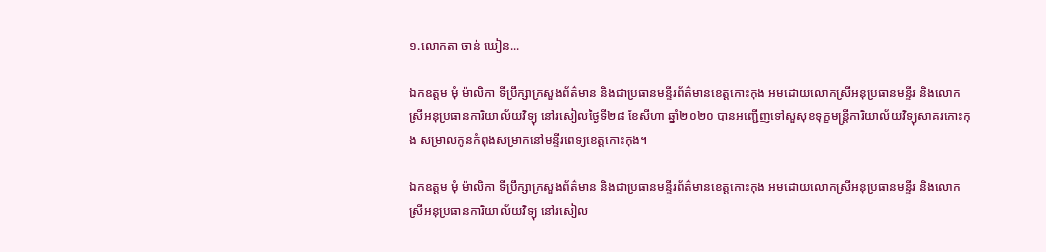១.លោកតា ចាន់ ឃៀន...

ឯកឧត្តម មុំ ម៉ាលិកា ទីប្រឹក្សាក្រសួងព័ត៌មាន និងជាប្រធានមន្ទីរព័ត៌មានខេត្តកោះកុង អមដោយលោកស្រីអនុប្រធានមន្ទីរ និងលោកស្រីអនុប្រធានការិយាល័យវិទ្យុ នៅរសៀលថ្ងៃទី២៨ ខែសីហា ឆ្នាំ២០២០ បានអញ្ជើញទៅសួសុខទុក្ខមន្ត្រីការិយាល័យវិទ្យុសាគរកោះកុង សម្រាលកូនកំពុងសម្រាកនៅមន្ទីរពេទ្យខេត្តកោះកុង។

ឯកឧត្តម មុំ ម៉ាលិកា ទីប្រឹក្សាក្រសួងព័ត៌មាន និងជាប្រធានមន្ទីរព័ត៌មានខេត្តកោះកុង អមដោយលោកស្រីអនុប្រធានមន្ទីរ និងលោកស្រីអនុប្រធានការិយាល័យវិទ្យុ នៅរសៀល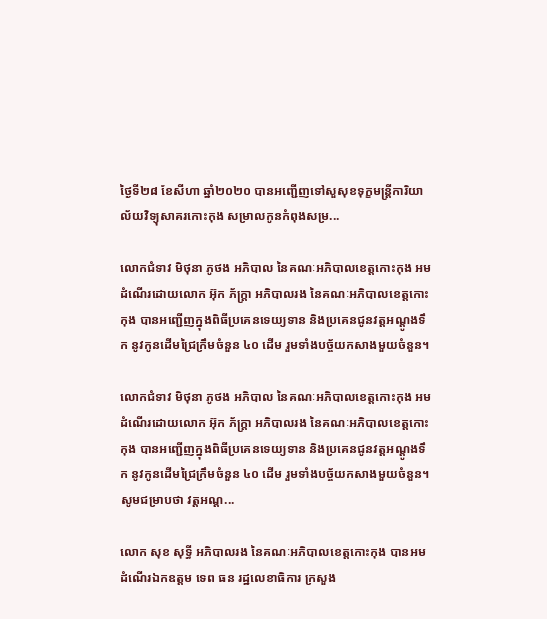ថ្ងៃទី២៨ ខែសីហា ឆ្នាំ២០២០ បានអញ្ជើញទៅសួសុខទុក្ខមន្ត្រីការិយាល័យវិទ្យុសាគរកោះកុង សម្រាលកូនកំពុងសម្រ...

លោកជំទាវ មិថុនា ភូថង អភិបាល នៃគណៈអភិបាលខេត្តកោះកុង អមដំណើរដោយលោក អ៊ុក ភ័ក្ត្រា អភិបាលរង នៃគណៈអភិបាលខេត្តកោះកុង បានអញ្ជើញក្នុងពិធីប្រគេនទេយ្យទាន និងប្រគេនជូនវត្តអណ្តូងទឹក នូវកូនដើមជ្រៃក្រឹមចំនួន ៤០ ដើម រួមទាំងបច្ច័យកសាងមួយចំនួន។

លោកជំទាវ មិថុនា ភូថង អភិបាល នៃគណៈអភិបាលខេត្តកោះកុង អមដំណើរដោយលោក អ៊ុក ភ័ក្ត្រា អភិបាលរង នៃគណៈអភិបាលខេត្តកោះកុង បានអញ្ជើញក្នុងពិធីប្រគេនទេយ្យទាន និងប្រគេនជូនវត្តអណ្តូងទឹក នូវកូនដើមជ្រៃក្រឹមចំនួន ៤០ ដើម រួមទាំងបច្ច័យកសាងមួយចំនួន។សូមជម្រាបថា វត្តអណ្ត...

លោក សុខ សុទ្ធី អភិបាលរង នៃគណៈអភិបាលខេត្តកោះកុង បានអមដំណើរឯកឧត្តម ទេព ធន រដ្ឋលេខាធិការ ក្រសួង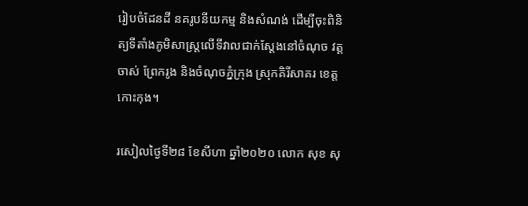រៀបចំដែនដី នគរូបនីយកម្ម និងសំណង់ ដើម្បីចុះពិនិត្យទីតាំងភូមិសាស្ត្រលើទីវាលជាក់ស្តែងនៅចំណុច វត្តចាស់ ព្រែករូង និងចំណុចភ្នំក្រុង ស្រុកគិរីសាគរ ខេត្តកោះកុង។

រសៀលថ្ងៃទី២៨ ខែសីហា ឆ្នាំ២០២០ លោក សុខ សុ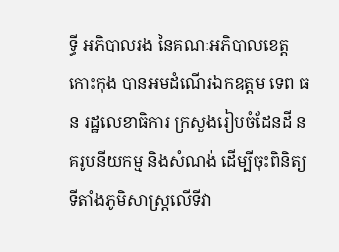ទ្ធី អភិបាលរង នៃគណៈអភិបាលខេត្តកោះកុង បានអមដំណើរឯកឧត្តម ទេព ធន រដ្ឋលេខាធិការ ក្រសួងរៀបចំដែនដី នគរូបនីយកម្ម និងសំណង់ ដើម្បីចុះពិនិត្យទីតាំងភូមិសាស្ត្រលើទីវា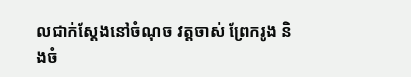លជាក់ស្តែងនៅចំណុច វត្តចាស់ ព្រែករូង និងចំ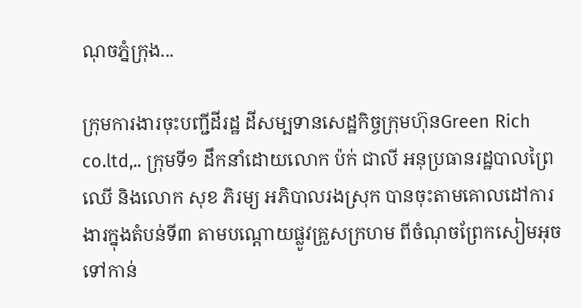ណុចភ្នំក្រុង...

ក្រុមការងារចុះបញ្ជីដីរដ្ឋ ដីសម្បទានសេដ្ឋកិច្ចក្រុមហ៊ុនGreen Rich co.ltd,.. ក្រុមទី១ ដឹកនាំដោយលោក ប៉ក់ ជាលី អនុប្រធានរដ្ឋបាលព្រៃឈើ និងលោក សុខ ភិរម្យ អភិបាលរងស្រុក បានចុះតាមគោលដៅការងារក្នុងតំបន់ទី៣ តាមបណ្តោយផ្លូវគ្រួសក្រហម ពីចំណុចព្រែកសៀមអុច ទៅកាន់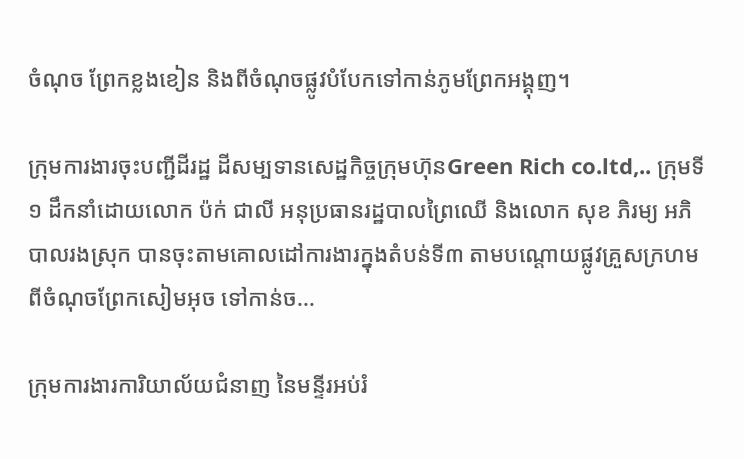ចំណុច ព្រែកខ្លងខៀន និងពីចំណុចផ្លូវបំបែកទៅកាន់ភូមព្រែកអង្គុញ។

ក្រុមការងារចុះបញ្ជីដីរដ្ឋ ដីសម្បទានសេដ្ឋកិច្ចក្រុមហ៊ុនGreen Rich co.ltd,.. ក្រុមទី១ ដឹកនាំដោយលោក ប៉ក់ ជាលី អនុប្រធានរដ្ឋបាលព្រៃឈើ និងលោក សុខ ភិរម្យ អភិបាលរងស្រុក បានចុះតាមគោលដៅការងារក្នុងតំបន់ទី៣ តាមបណ្តោយផ្លូវគ្រួសក្រហម ពីចំណុចព្រែកសៀមអុច ទៅកាន់ច...

ក្រុមការងារការិយាល័យជំនាញ នៃមន្ទីរអប់រំ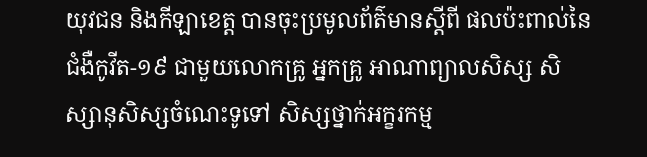យុវជន និងកីឡាខេត្ត បានចុះប្រមូលព័ត៌មានស្តីពី ផលប៉ះពាល់នៃជំងឺកូវីត-១៩ ជាមួយលោកគ្រូ អ្នកគ្រូ អាណាព្យាលសិស្ស សិស្សានុសិស្សចំណេះទូទៅ សិស្សថ្នាក់អក្ខរកម្ម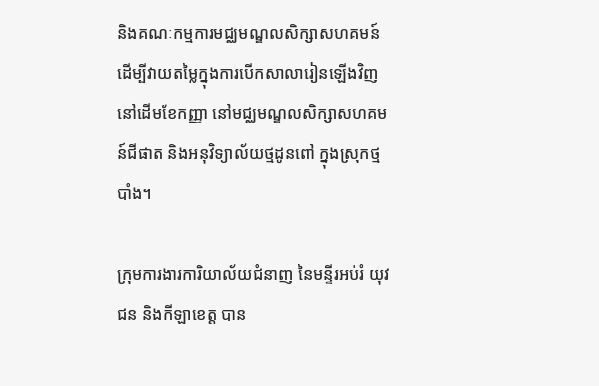និងគណៈកម្មការមជ្ឈមណ្ឌលសិក្សាសហគមន៍ ដើម្បីវាយតម្លៃក្នុងការបើកសាលារៀនឡើងវិញ នៅដើមខែកញ្ញា នៅមជ្ឈមណ្ឌលសិក្សាសហគមន៍ជីផាត និងអនុវិទ្យាល័យថ្មដូនពៅ ក្នុងស្រុកថ្មបាំង។

ក្រុមការងារការិយាល័យជំនាញ នៃមន្ទីរអប់រំ យុវជន និងកីឡាខេត្ត បាន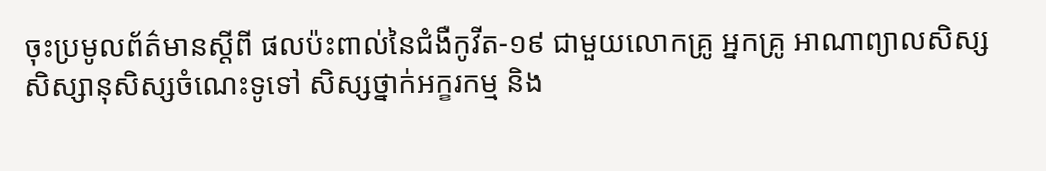ចុះប្រមូលព័ត៌មានស្តីពី ផលប៉ះពាល់នៃជំងឺកូវីត-១៩ ជាមួយលោកគ្រូ អ្នកគ្រូ អាណាព្យាលសិស្ស សិស្សានុសិស្សចំណេះទូទៅ សិស្សថ្នាក់អក្ខរកម្ម និង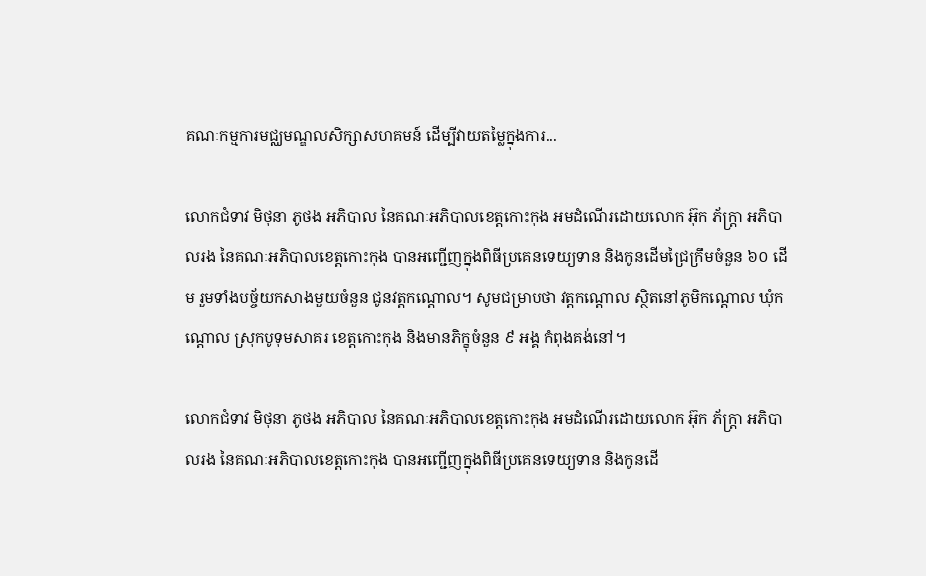គណៈកម្មការមជ្ឈមណ្ឌលសិក្សាសហគមន៍ ដើម្បីវាយតម្លៃក្នុងការ...

លោកជំទាវ មិថុនា ភូថង អភិបាល នៃគណៈអភិបាលខេត្តកោះកុង អមដំណើរដោយលោក អ៊ុក ភ័ក្ត្រា អភិបាលរង នៃគណៈអភិបាលខេត្តកោះកុង បានអញ្ជើញក្នុងពិធីប្រគេនទេយ្យទាន និងកូនដើមជ្រៃក្រឹមចំនួន ៦០ ដើម រួមទាំងបច្ច័យកសាងមួយចំនួន ជូនវត្តកណ្តោល។ សូមជម្រាបថា វត្តកណ្តោល ស្ថិតនៅភូមិកណ្តោល ឃុំកណ្តោល ស្រុកបូទុមសាគរ ខេត្តកោះកុង និងមានភិក្ខុចំនួន ៩ អង្គ កំពុងគង់នៅ។

លោកជំទាវ មិថុនា ភូថង អភិបាល នៃគណៈអភិបាលខេត្តកោះកុង អមដំណើរដោយលោក អ៊ុក ភ័ក្ត្រា អភិបាលរង នៃគណៈអភិបាលខេត្តកោះកុង បានអញ្ជើញក្នុងពិធីប្រគេនទេយ្យទាន និងកូនដើ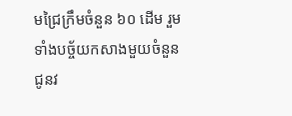មជ្រៃក្រឹមចំនួន ៦០ ដើម រួមទាំងបច្ច័យកសាងមួយចំនួន ជូនវ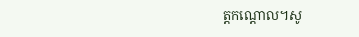ត្តកណ្តោល។សូ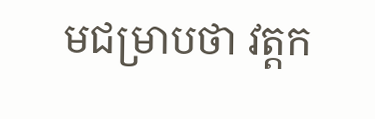មជម្រាបថា វត្តក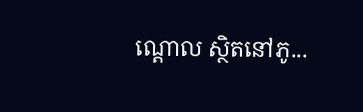ណ្តោល ស្ថិតនៅភូ...